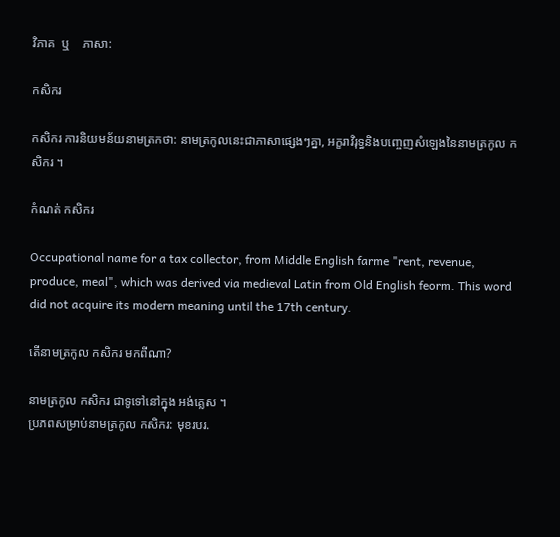វិភាគ  ឬ    ភាសា:

កសិករ

កសិករ ការនិយមន័យនាមត្រកថា: នាមត្រកូលនេះជាភាសាផ្សេងៗគ្នា, អក្ខរាវិរុទ្ធនិងបញ្ចេញសំឡេងនៃនាមត្រកូល កសិករ ។

កំណត់ កសិករ

Occupational name for a tax collector, from Middle English farme "rent, revenue, produce, meal", which was derived via medieval Latin from Old English feorm. This word did not acquire its modern meaning until the 17th century.

តើនាមត្រកូល កសិករ មកពីណា?

នាមត្រកូល កសិករ ជាទូទៅនៅក្នុង អង់គ្លេស ។
ប្រភពសម្រាប់នាមត្រកូល កសិករ: មុខរបរ.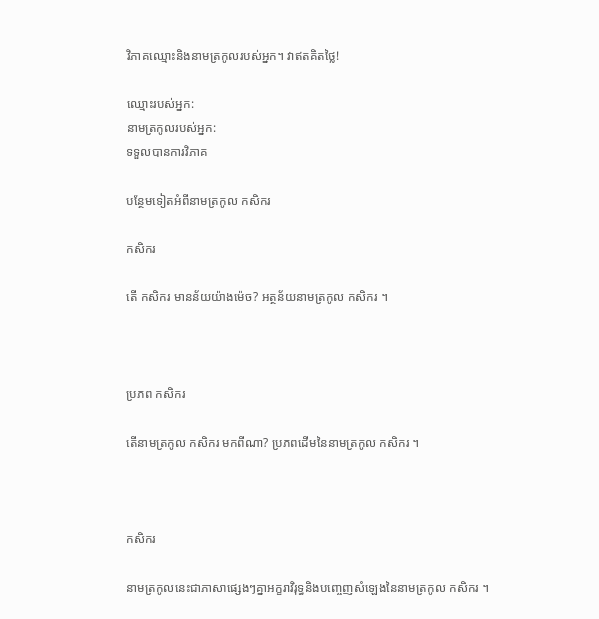វិភាគឈ្មោះនិងនាមត្រកូលរបស់អ្នក។ វាឥតគិតថ្លៃ!

ឈ្មោះរបស់អ្នក:
នាមត្រកូលរបស់អ្នក:
ទទួលបានការវិភាគ

បន្ថែមទៀតអំពីនាមត្រកូល កសិករ

កសិករ

តើ កសិករ មានន័យយ៉ាងម៉េច? អត្ថន័យនាមត្រកូល កសិករ ។



ប្រភព កសិករ

តើនាមត្រកូល កសិករ មកពីណា? ប្រភពដើមនៃនាមត្រកូល កសិករ ។



កសិករ

នាមត្រកូលនេះជាភាសាផ្សេងៗគ្នាអក្ខរាវិរុទ្ធនិងបញ្ចេញសំឡេងនៃនាមត្រកូល កសិករ ។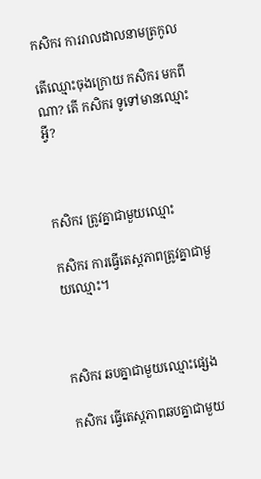កសិករ ការរាលដាលនាមត្រកូល

តើឈ្មោះចុងក្រោយ កសិករ មកពីណា? តើ កសិករ ទូទៅមានឈ្មោះអ្វី?



កសិករ ត្រូវគ្នាជាមួយឈ្មោះ

កសិករ ការធ្វើតេស្តភាពត្រូវគ្នាជាមួយឈ្មោះ។



កសិករ ឆបគ្នាជាមួយឈ្មោះផ្សេង

កសិករ ធ្វើតេស្តភាពឆបគ្នាជាមួយ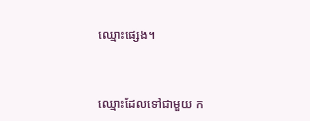ឈ្មោះផ្សេង។



ឈ្មោះដែលទៅជាមួយ ក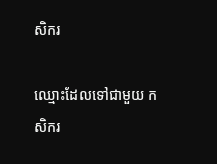សិករ

ឈ្មោះដែលទៅជាមួយ កសិករ